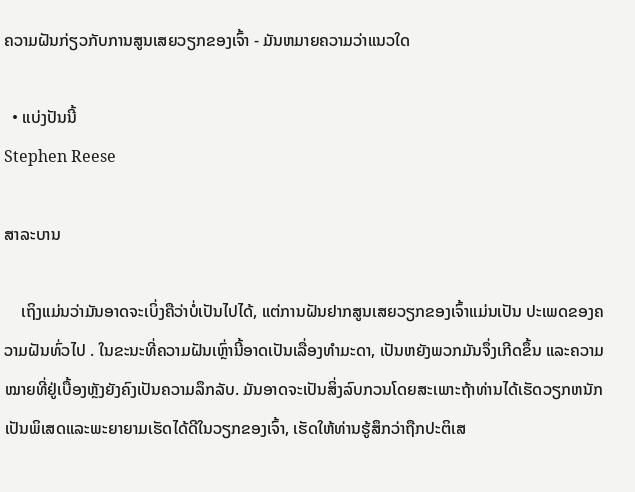ຄວາມຝັນກ່ຽວກັບການສູນເສຍວຽກຂອງເຈົ້າ - ມັນຫມາຍຄວາມວ່າແນວໃດ

  • ແບ່ງປັນນີ້
Stephen Reese

ສາລະບານ

    ເຖິງແມ່ນວ່າມັນອາດຈະເບິ່ງຄືວ່າບໍ່ເປັນໄປໄດ້, ແຕ່ການຝັນຢາກສູນເສຍວຽກຂອງເຈົ້າແມ່ນເປັນ ປະເພດຂອງຄວາມຝັນທົ່ວໄປ . ໃນຂະນະທີ່ຄວາມຝັນເຫຼົ່ານີ້ອາດເປັນເລື່ອງທຳມະດາ, ເປັນຫຍັງພວກມັນຈຶ່ງເກີດຂຶ້ນ ແລະຄວາມໝາຍທີ່ຢູ່ເບື້ອງຫຼັງຍັງຄົງເປັນຄວາມລຶກລັບ. ມັນອາດຈະເປັນສິ່ງລົບກວນໂດຍສະເພາະຖ້າທ່ານໄດ້ເຮັດວຽກຫນັກເປັນພິເສດແລະພະຍາຍາມເຮັດໄດ້ດີໃນວຽກຂອງເຈົ້າ, ເຮັດໃຫ້ທ່ານຮູ້ສຶກວ່າຖືກປະຕິເສ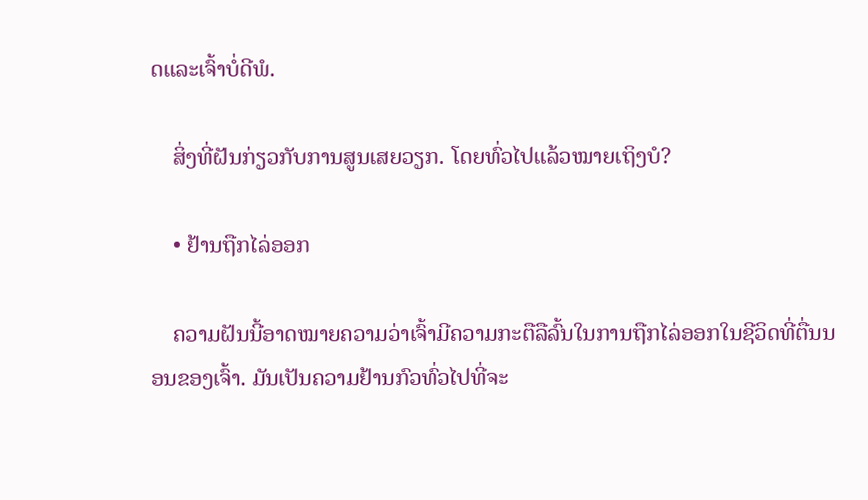ດແລະເຈົ້າບໍ່ດີພໍ.

    ສິ່ງທີ່ຝັນກ່ຽວກັບການສູນເສຍວຽກ. ໂດຍທົ່ວໄປແລ້ວໝາຍເຖິງບໍ?

    • ຢ້ານຖືກໄລ່ອອກ

    ຄວາມຝັນນີ້ອາດໝາຍຄວາມວ່າເຈົ້າມີຄວາມກະຕືລືລົ້ນໃນການຖືກໄລ່ອອກໃນຊີວິດທີ່ຕື່ນນອນຂອງເຈົ້າ. ມັນເປັນຄວາມຢ້ານກົວທົ່ວໄປທີ່ຈະ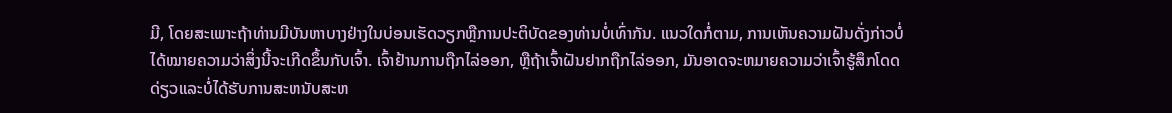ມີ, ໂດຍສະເພາະຖ້າທ່ານມີບັນຫາບາງຢ່າງໃນບ່ອນເຮັດວຽກຫຼືການປະຕິບັດຂອງທ່ານບໍ່ເທົ່າກັນ. ແນວໃດກໍ່ຕາມ, ການເຫັນຄວາມຝັນດັ່ງກ່າວບໍ່ໄດ້ໝາຍຄວາມວ່າສິ່ງນີ້ຈະເກີດຂຶ້ນກັບເຈົ້າ. ເຈົ້າຢ້ານການຖືກໄລ່ອອກ, ຫຼືຖ້າເຈົ້າຝັນຢາກຖືກໄລ່ອອກ, ມັນອາດຈະຫມາຍຄວາມວ່າເຈົ້າຮູ້ສຶກໂດດດ່ຽວແລະບໍ່ໄດ້ຮັບການສະຫນັບສະຫ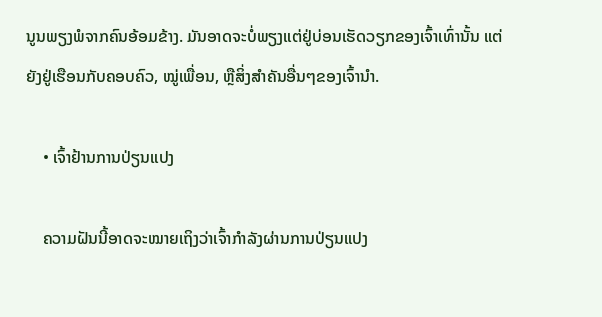ນູນພຽງພໍຈາກຄົນອ້ອມຂ້າງ. ມັນອາດຈະບໍ່ພຽງແຕ່ຢູ່ບ່ອນເຮັດວຽກຂອງເຈົ້າເທົ່ານັ້ນ ແຕ່ຍັງຢູ່ເຮືອນກັບຄອບຄົວ, ໝູ່ເພື່ອນ, ຫຼືສິ່ງສຳຄັນອື່ນໆຂອງເຈົ້ານຳ.

    • ເຈົ້າຢ້ານການປ່ຽນແປງ

    ຄວາມຝັນນີ້ອາດຈະໝາຍເຖິງວ່າເຈົ້າກຳລັງຜ່ານການປ່ຽນແປງ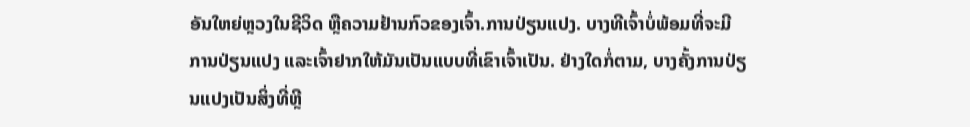ອັນໃຫຍ່ຫຼວງໃນຊີວິດ ຫຼືຄວາມຢ້ານກົວຂອງເຈົ້າ.ການປ່ຽນແປງ. ບາງທີເຈົ້າບໍ່ພ້ອມທີ່ຈະມີການປ່ຽນແປງ ແລະເຈົ້າຢາກໃຫ້ມັນເປັນແບບທີ່ເຂົາເຈົ້າເປັນ. ຢ່າງໃດກໍ່ຕາມ, ບາງຄັ້ງການປ່ຽນແປງເປັນສິ່ງທີ່ຫຼີ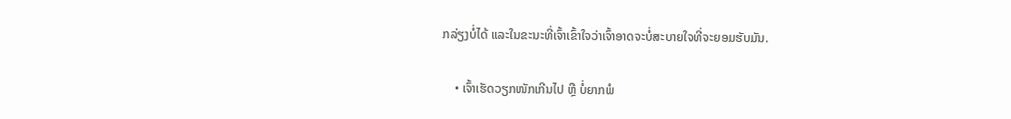ກລ່ຽງບໍ່ໄດ້ ແລະໃນຂະນະທີ່ເຈົ້າເຂົ້າໃຈວ່າເຈົ້າອາດຈະບໍ່ສະບາຍໃຈທີ່ຈະຍອມຮັບມັນ.

    • ເຈົ້າເຮັດວຽກໜັກເກີນໄປ ຫຼື ບໍ່ຍາກພໍ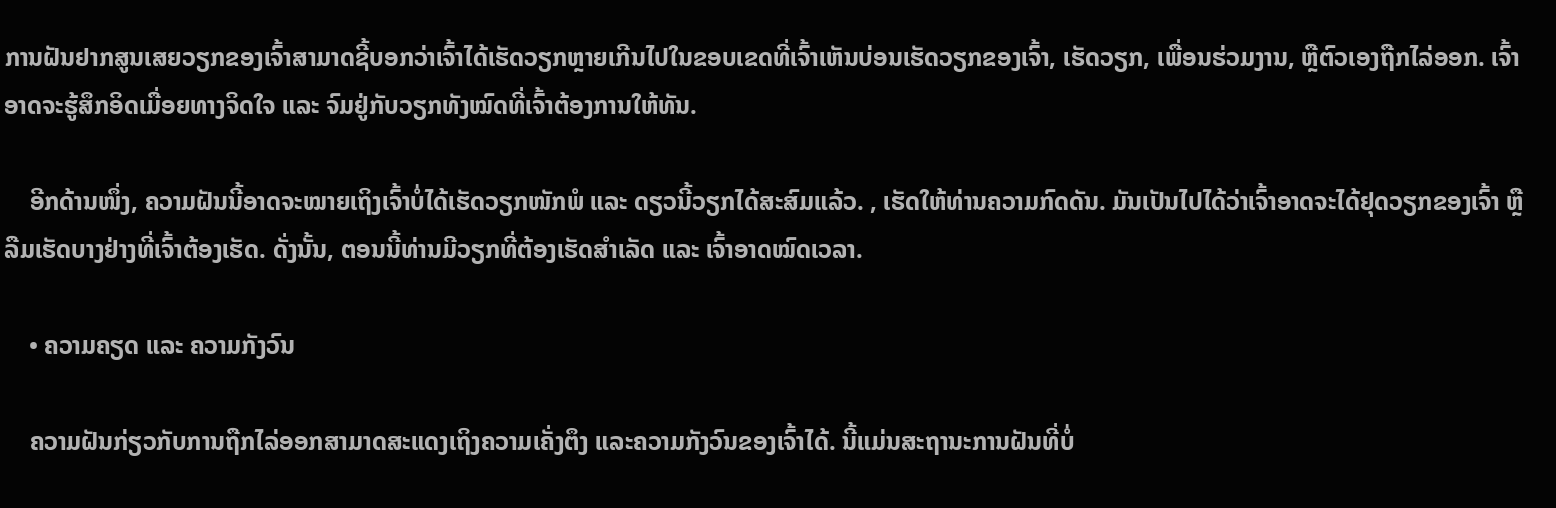ການຝັນຢາກສູນເສຍວຽກຂອງເຈົ້າສາມາດຊີ້ບອກວ່າເຈົ້າໄດ້ເຮັດວຽກຫຼາຍເກີນໄປໃນຂອບເຂດທີ່ເຈົ້າເຫັນບ່ອນເຮັດວຽກຂອງເຈົ້າ, ເຮັດວຽກ, ເພື່ອນຮ່ວມງານ, ຫຼືຕົວເອງຖືກໄລ່ອອກ. ເຈົ້າອາດຈະຮູ້ສຶກອິດເມື່ອຍທາງຈິດໃຈ ແລະ ຈົມຢູ່ກັບວຽກທັງໝົດທີ່ເຈົ້າຕ້ອງການໃຫ້ທັນ.

    ອີກດ້ານໜຶ່ງ, ຄວາມຝັນນີ້ອາດຈະໝາຍເຖິງເຈົ້າບໍ່ໄດ້ເຮັດວຽກໜັກພໍ ແລະ ດຽວນີ້ວຽກໄດ້ສະສົມແລ້ວ. , ເຮັດໃຫ້ທ່ານຄວາມກົດດັນ. ມັນເປັນໄປໄດ້ວ່າເຈົ້າອາດຈະໄດ້ຢຸດວຽກຂອງເຈົ້າ ຫຼືລືມເຮັດບາງຢ່າງທີ່ເຈົ້າຕ້ອງເຮັດ. ດັ່ງນັ້ນ, ຕອນນີ້ທ່ານມີວຽກທີ່ຕ້ອງເຮັດສຳເລັດ ແລະ ເຈົ້າອາດໝົດເວລາ.

    • ຄວາມຄຽດ ແລະ ຄວາມກັງວົນ

    ຄວາມຝັນກ່ຽວກັບການຖືກໄລ່ອອກສາມາດສະແດງເຖິງຄວາມເຄັ່ງຕຶງ ແລະຄວາມກັງວົນຂອງເຈົ້າໄດ້. ນີ້ແມ່ນສະຖານະການຝັນທີ່ບໍ່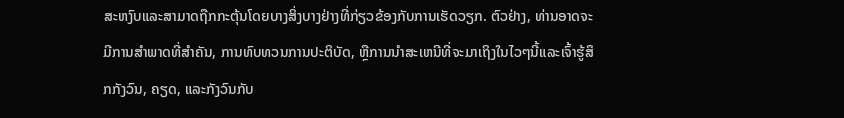ສະຫງົບແລະສາມາດຖືກກະຕຸ້ນໂດຍບາງສິ່ງບາງຢ່າງທີ່ກ່ຽວຂ້ອງກັບການເຮັດວຽກ. ຕົວຢ່າງ, ທ່ານອາດຈະມີການສໍາພາດທີ່ສໍາຄັນ, ການທົບທວນການປະຕິບັດ, ຫຼືການນໍາສະເຫນີທີ່ຈະມາເຖິງໃນໄວໆນີ້ແລະເຈົ້າຮູ້ສຶກກັງວົນ, ຄຽດ, ແລະກັງວົນກັບ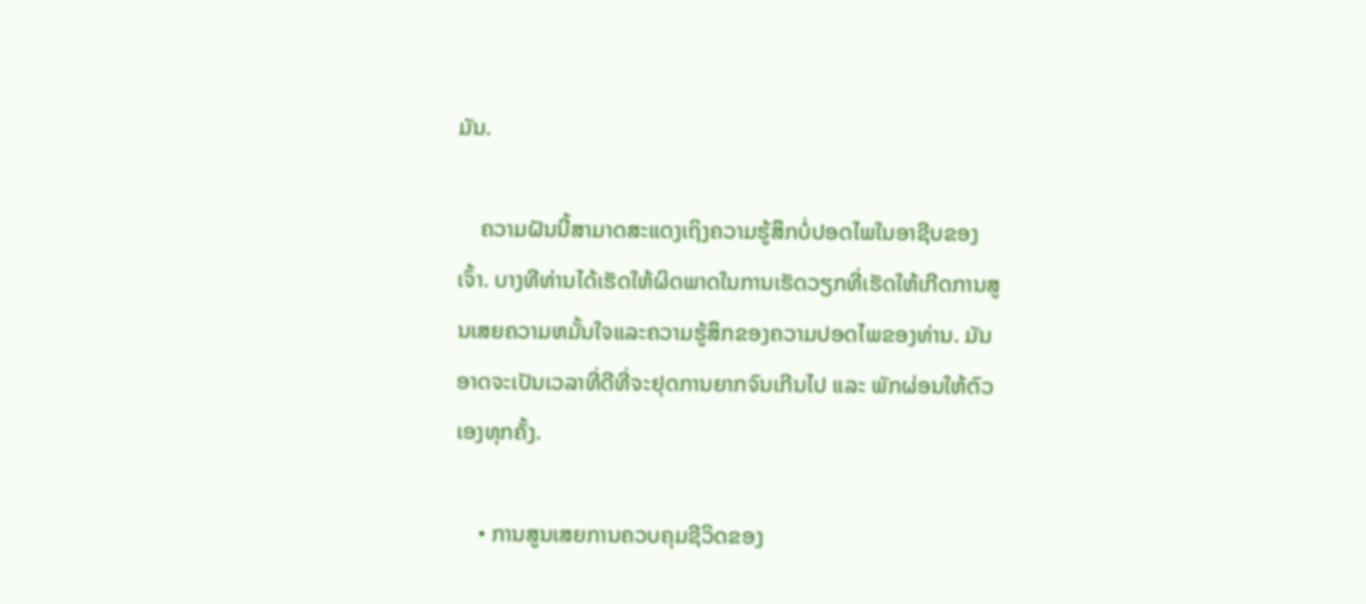ມັນ.

    ຄວາມຝັນນີ້ສາມາດສະແດງເຖິງຄວາມຮູ້ສຶກບໍ່ປອດໄພໃນອາຊີບຂອງເຈົ້າ. ບາງທີທ່ານໄດ້ເຮັດໃຫ້ຜິດພາດໃນການເຮັດວຽກທີ່ເຮັດໃຫ້ເກີດການສູນເສຍຄວາມຫມັ້ນໃຈແລະຄວາມຮູ້ສຶກຂອງຄວາມປອດໄພຂອງທ່ານ. ມັນອາດຈະເປັນເວລາທີ່ດີທີ່ຈະຢຸດການຍາກຈົນເກີນໄປ ແລະ ພັກຜ່ອນໃຫ້ຕົວເອງທຸກຄັ້ງ.

    • ການສູນເສຍການຄວບຄຸມຊີວິດຂອງ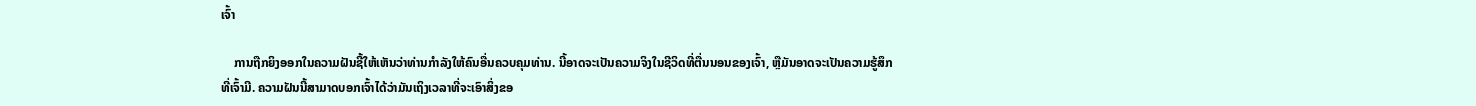ເຈົ້າ

    ການຖືກຍິງອອກໃນຄວາມຝັນຊີ້ໃຫ້ເຫັນວ່າທ່ານກໍາລັງໃຫ້ຄົນອື່ນຄວບຄຸມທ່ານ. ນີ້ອາດຈະເປັນຄວາມຈິງໃນຊີວິດທີ່ຕື່ນນອນຂອງເຈົ້າ, ຫຼືມັນອາດຈະເປັນຄວາມຮູ້ສຶກທີ່ເຈົ້າມີ. ຄວາມຝັນນີ້ສາມາດບອກເຈົ້າໄດ້ວ່າມັນເຖິງເວລາທີ່ຈະເອົາສິ່ງຂອ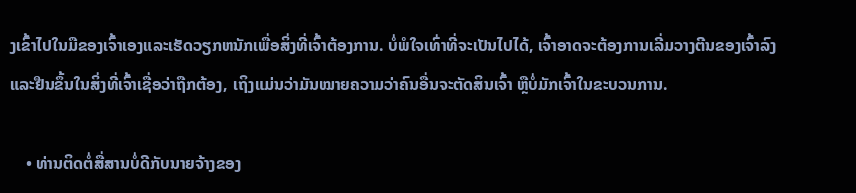ງເຂົ້າໄປໃນມືຂອງເຈົ້າເອງແລະເຮັດວຽກຫນັກເພື່ອສິ່ງທີ່ເຈົ້າຕ້ອງການ. ບໍ່ພໍໃຈເທົ່າທີ່ຈະເປັນໄປໄດ້, ເຈົ້າອາດຈະຕ້ອງການເລີ່ມວາງຕີນຂອງເຈົ້າລົງ ແລະຢືນຂຶ້ນໃນສິ່ງທີ່ເຈົ້າເຊື່ອວ່າຖືກຕ້ອງ, ເຖິງແມ່ນວ່າມັນໝາຍຄວາມວ່າຄົນອື່ນຈະຕັດສິນເຈົ້າ ຫຼືບໍ່ມັກເຈົ້າໃນຂະບວນການ.

    • ທ່ານຕິດຕໍ່ສື່ສານບໍ່ດີກັບນາຍຈ້າງຂອງ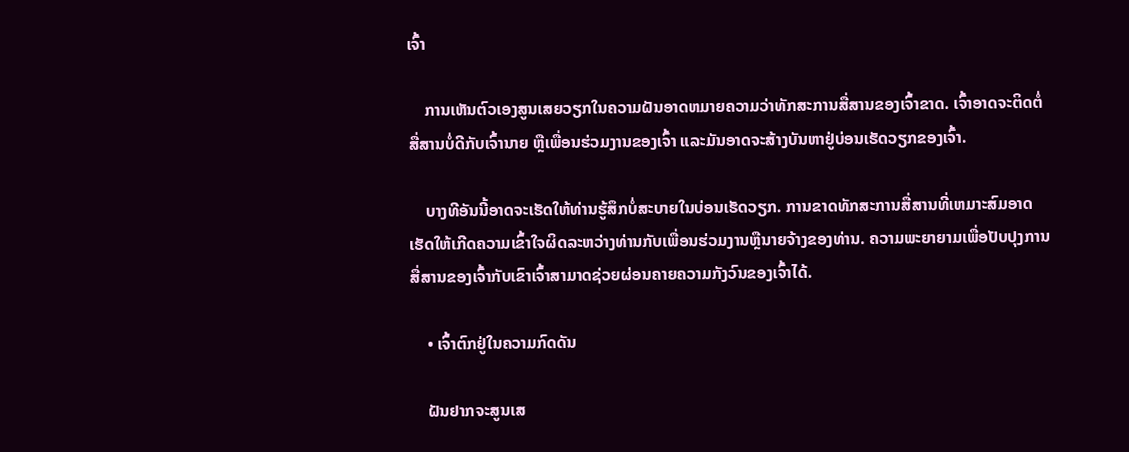ເຈົ້າ

    ການເຫັນຕົວເອງສູນເສຍວຽກໃນຄວາມຝັນອາດຫມາຍຄວາມວ່າທັກສະການສື່ສານຂອງເຈົ້າຂາດ. ເຈົ້າອາດຈະຕິດຕໍ່ສື່ສານບໍ່ດີກັບເຈົ້ານາຍ ຫຼືເພື່ອນຮ່ວມງານຂອງເຈົ້າ ແລະມັນອາດຈະສ້າງບັນຫາຢູ່ບ່ອນເຮັດວຽກຂອງເຈົ້າ.

    ບາງທີອັນນີ້ອາດຈະເຮັດໃຫ້ທ່ານຮູ້ສຶກບໍ່ສະບາຍໃນບ່ອນເຮັດວຽກ. ການຂາດທັກສະການສື່ສານທີ່ເຫມາະສົມອາດເຮັດໃຫ້ເກີດຄວາມເຂົ້າໃຈຜິດລະຫວ່າງທ່ານກັບເພື່ອນຮ່ວມງານຫຼືນາຍຈ້າງຂອງທ່ານ. ຄວາມພະຍາຍາມເພື່ອປັບປຸງການສື່ສານຂອງເຈົ້າກັບເຂົາເຈົ້າສາມາດຊ່ວຍຜ່ອນຄາຍຄວາມກັງວົນຂອງເຈົ້າໄດ້.

    • ເຈົ້າຕົກຢູ່ໃນຄວາມກົດດັນ

    ຝັນຢາກຈະສູນເສ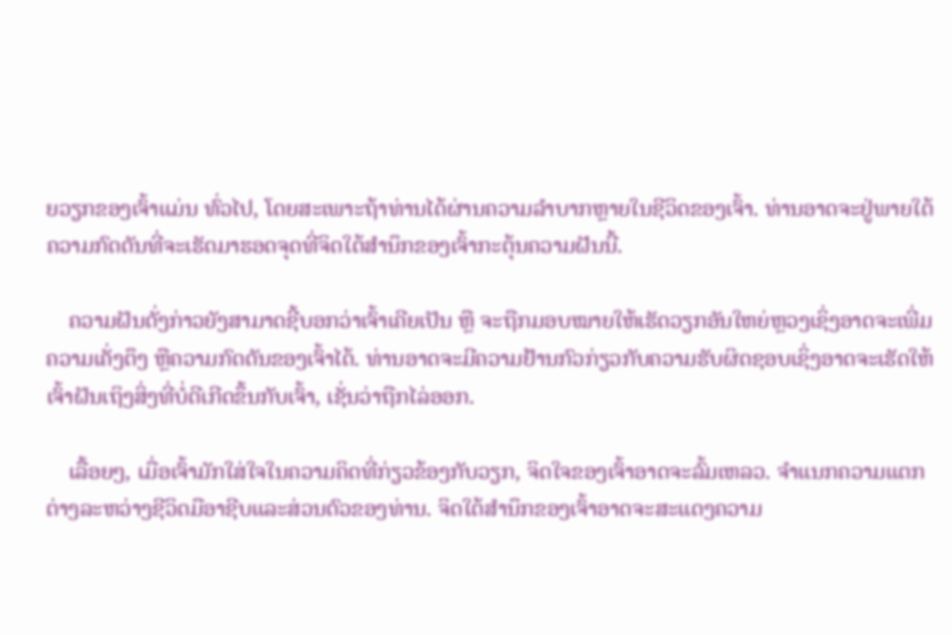ຍວຽກຂອງເຈົ້າແມ່ນ ທົ່ວໄປ, ໂດຍສະເພາະຖ້າທ່ານໄດ້ຜ່ານຄວາມລໍາບາກຫຼາຍໃນຊີວິດຂອງເຈົ້າ. ທ່ານອາດຈະຢູ່ພາຍໃຕ້ຄວາມກົດດັນທີ່ຈະເຮັດມາຮອດຈຸດທີ່ຈິດໃຕ້ສຳນຶກຂອງເຈົ້າກະຕຸ້ນຄວາມຝັນນີ້.

    ຄວາມຝັນດັ່ງກ່າວຍັງສາມາດຊີ້ບອກວ່າເຈົ້າເຄີຍເປັນ ຫຼື ຈະຖືກມອບໝາຍໃຫ້ເຮັດວຽກອັນໃຫຍ່ຫຼວງເຊິ່ງອາດຈະເພີ່ມຄວາມເຄັ່ງຕຶງ ຫຼືຄວາມກົດດັນຂອງເຈົ້າໄດ້. ທ່ານອາດຈະມີຄວາມຢ້ານກົວກ່ຽວກັບຄວາມຮັບຜິດຊອບເຊິ່ງອາດຈະເຮັດໃຫ້ເຈົ້າຝັນເຖິງສິ່ງທີ່ບໍ່ດີເກີດຂຶ້ນກັບເຈົ້າ, ເຊັ່ນວ່າຖືກໄລ່ອອກ.

    ເລື້ອຍໆ, ເມື່ອເຈົ້າມັກໃສ່ໃຈໃນຄວາມຄິດທີ່ກ່ຽວຂ້ອງກັບວຽກ, ຈິດໃຈຂອງເຈົ້າອາດຈະລົ້ມເຫລວ. ຈໍາແນກຄວາມແຕກຕ່າງລະຫວ່າງຊີວິດມືອາຊີບແລະສ່ວນຕົວຂອງທ່ານ. ຈິດໃຕ້ສຳນຶກຂອງເຈົ້າອາດຈະສະແດງຄວາມ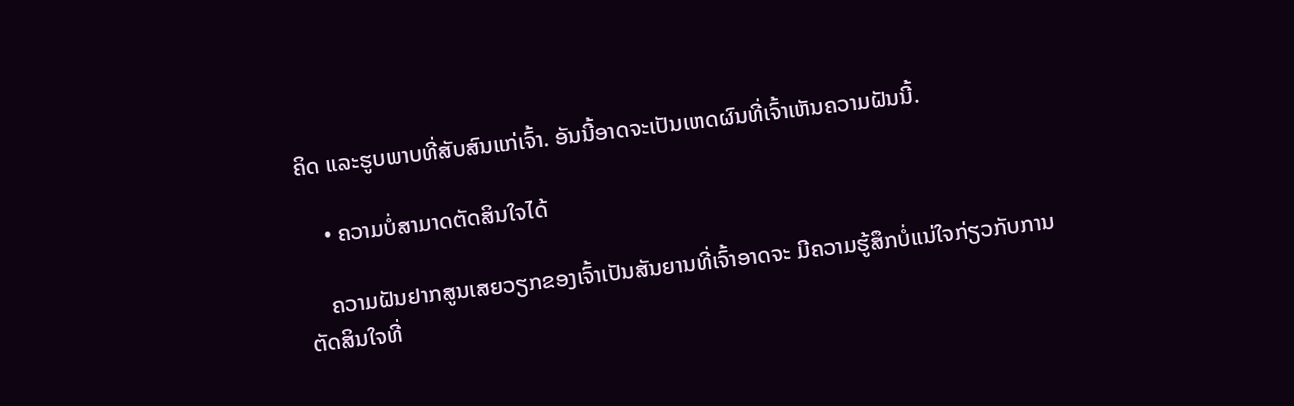ຄິດ ແລະຮູບພາບທີ່ສັບສົນແກ່ເຈົ້າ. ອັນນີ້ອາດຈະເປັນເຫດຜົນທີ່ເຈົ້າເຫັນຄວາມຝັນນີ້.

    • ຄວາມບໍ່ສາມາດຕັດສິນໃຈໄດ້

    ຄວາມຝັນຢາກສູນເສຍວຽກຂອງເຈົ້າເປັນສັນຍານທີ່ເຈົ້າອາດຈະ ມີຄວາມຮູ້ສຶກບໍ່ແນ່ໃຈກ່ຽວກັບການຕັດສິນໃຈທີ່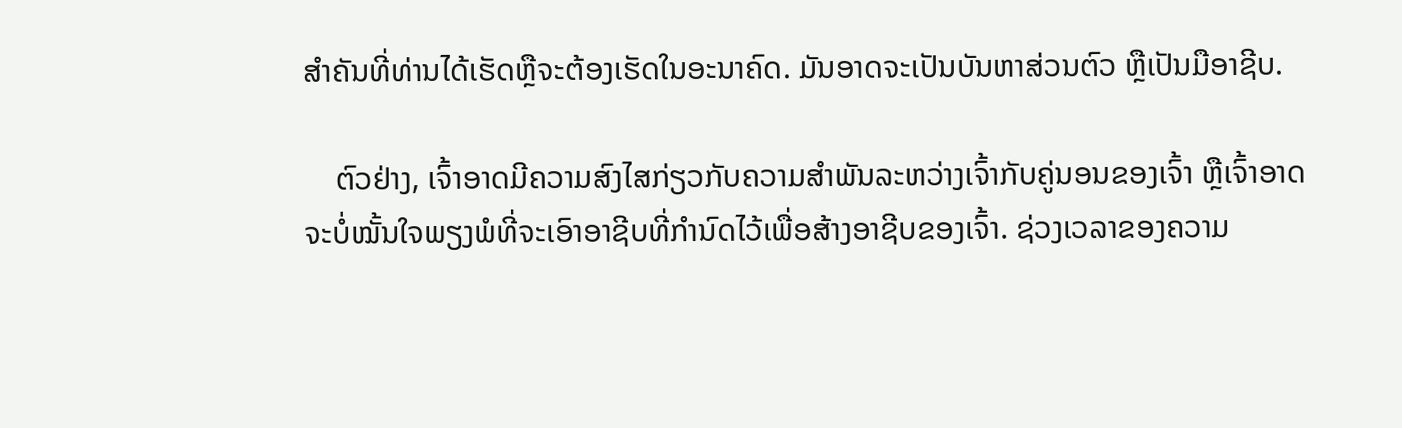ສໍາຄັນທີ່ທ່ານໄດ້ເຮັດຫຼືຈະຕ້ອງເຮັດໃນອະນາຄົດ. ມັນອາດຈະເປັນບັນຫາສ່ວນຕົວ ຫຼືເປັນມືອາຊີບ.

    ຕົວຢ່າງ, ເຈົ້າອາດມີຄວາມສົງໄສກ່ຽວກັບຄວາມສຳພັນລະຫວ່າງເຈົ້າກັບຄູ່ນອນຂອງເຈົ້າ ຫຼືເຈົ້າອາດຈະບໍ່ໝັ້ນໃຈພຽງພໍທີ່ຈະເອົາອາຊີບທີ່ກຳນົດໄວ້ເພື່ອສ້າງອາຊີບຂອງເຈົ້າ. ຊ່ວງເວລາຂອງຄວາມ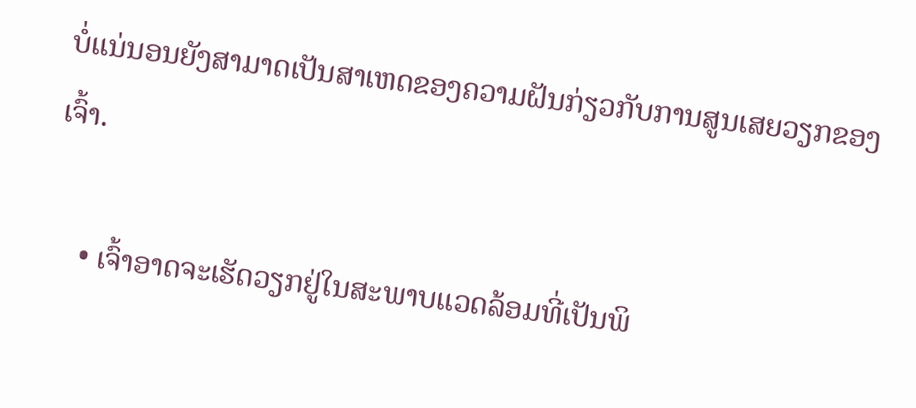ບໍ່ແນ່ນອນຍັງສາມາດເປັນສາເຫດຂອງຄວາມຝັນກ່ຽວກັບການສູນເສຍວຽກຂອງເຈົ້າ.

    • ເຈົ້າອາດຈະເຮັດວຽກຢູ່ໃນສະພາບແວດລ້ອມທີ່ເປັນພິ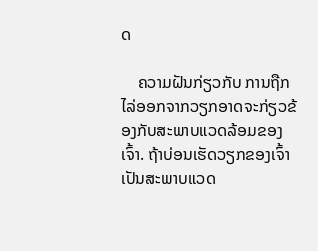ດ

    ຄວາມຝັນກ່ຽວກັບ ການຖືກໄລ່ອອກຈາກວຽກອາດຈະກ່ຽວຂ້ອງກັບສະພາບແວດລ້ອມຂອງເຈົ້າ. ຖ້າບ່ອນເຮັດວຽກຂອງເຈົ້າເປັນສະພາບແວດ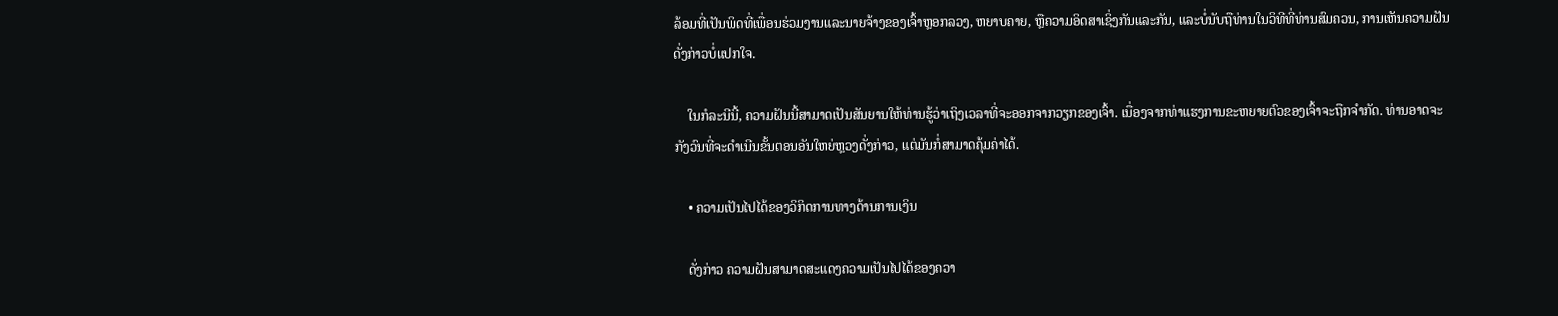ລ້ອມທີ່ເປັນພິດທີ່ເພື່ອນຮ່ວມງານແລະນາຍຈ້າງຂອງເຈົ້າຫຼອກລວງ, ຫຍາບຄາຍ, ຫຼືຄວາມອິດສາເຊິ່ງກັນແລະກັນ, ແລະບໍ່ນັບຖືທ່ານໃນວິທີທີ່ທ່ານສົມຄວນ, ການເຫັນຄວາມຝັນດັ່ງກ່າວບໍ່ແປກໃຈ.

    ໃນກໍລະນີນີ້, ຄວາມຝັນນີ້ສາມາດເປັນສັນຍານໃຫ້ທ່ານຮູ້ວ່າເຖິງເວລາທີ່ຈະອອກຈາກວຽກຂອງເຈົ້າ. ເນື່ອງຈາກທ່າແຮງການຂະຫຍາຍຕົວຂອງເຈົ້າຈະຖືກຈໍາກັດ. ທ່ານອາດຈະກັງວົນທີ່ຈະດໍາເນີນຂັ້ນຕອນອັນໃຫຍ່ຫຼວງດັ່ງກ່າວ, ແຕ່ມັນກໍ່ສາມາດຄຸ້ມຄ່າໄດ້.

    • ຄວາມເປັນໄປໄດ້ຂອງວິກິດການທາງດ້ານການເງິນ

    ດັ່ງກ່າວ ຄວາມຝັນສາມາດສະແດງຄວາມເປັນໄປໄດ້ຂອງຄວາ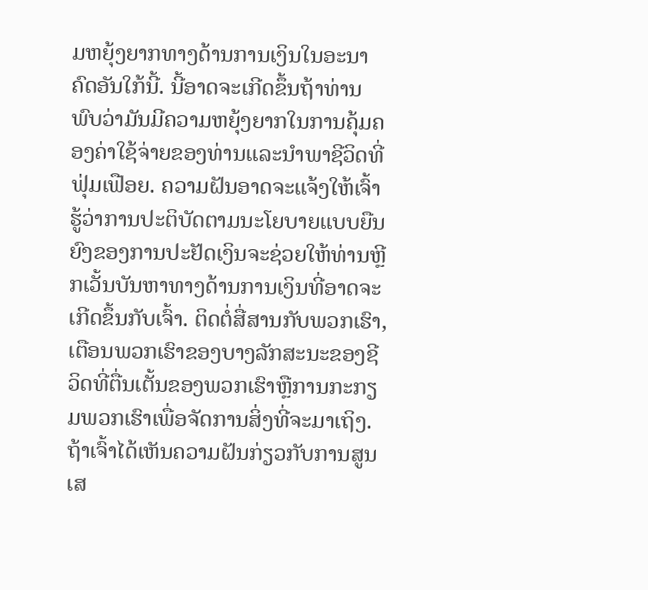ມຫຍຸ້ງຍາກທາງດ້ານການເງິນໃນອະນາຄົດອັນໃກ້ນີ້. ນີ້ອາດຈະເກີດຂຶ້ນຖ້າທ່ານພົບວ່າມັນມີຄວາມຫຍຸ້ງຍາກໃນການຄຸ້ມຄອງຄ່າໃຊ້ຈ່າຍຂອງທ່ານແລະນໍາພາຊີວິດທີ່ຟຸ່ມເຟືອຍ. ຄວາມຝັນອາດຈະແຈ້ງໃຫ້ເຈົ້າຮູ້ວ່າການປະຕິບັດຕາມນະໂຍບາຍແບບຍືນຍົງຂອງການປະຢັດເງິນຈະຊ່ວຍໃຫ້ທ່ານຫຼີກເວັ້ນບັນຫາທາງດ້ານການເງິນທີ່ອາດຈະເກີດຂຶ້ນກັບເຈົ້າ. ຕິດຕໍ່ສື່ສານກັບພວກເຮົາ, ເຕືອນພວກເຮົາຂອງບາງລັກສະນະຂອງຊີວິດທີ່ຕື່ນເຕັ້ນຂອງພວກເຮົາຫຼືການກະກຽມພວກເຮົາເພື່ອຈັດການສິ່ງທີ່ຈະມາເຖິງ. ຖ້າເຈົ້າໄດ້ເຫັນຄວາມຝັນກ່ຽວກັບການສູນເສ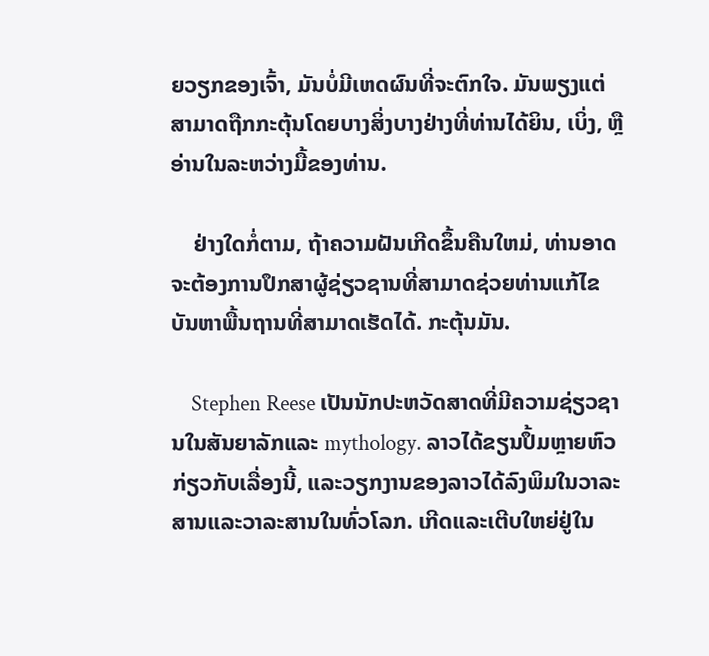ຍວຽກຂອງເຈົ້າ, ມັນບໍ່ມີເຫດຜົນທີ່ຈະຕົກໃຈ. ມັນພຽງແຕ່ສາມາດຖືກກະຕຸ້ນໂດຍບາງສິ່ງບາງຢ່າງທີ່ທ່ານໄດ້ຍິນ, ເບິ່ງ, ຫຼືອ່ານໃນລະຫວ່າງມື້ຂອງທ່ານ.

    ຢ່າງໃດກໍ່ຕາມ, ຖ້າຄວາມຝັນເກີດຂຶ້ນຄືນໃຫມ່, ທ່ານອາດຈະຕ້ອງການປຶກສາຜູ້ຊ່ຽວຊານທີ່ສາມາດຊ່ວຍທ່ານແກ້ໄຂບັນຫາພື້ນຖານທີ່ສາມາດເຮັດໄດ້. ກະຕຸ້ນມັນ.

    Stephen Reese ເປັນນັກປະຫວັດສາດທີ່ມີຄວາມຊ່ຽວຊານໃນສັນຍາລັກແລະ mythology. ລາວໄດ້ຂຽນປຶ້ມຫຼາຍຫົວກ່ຽວກັບເລື່ອງນີ້, ແລະວຽກງານຂອງລາວໄດ້ລົງພິມໃນວາລະສານແລະວາລະສານໃນທົ່ວໂລກ. ເກີດແລະເຕີບໃຫຍ່ຢູ່ໃນ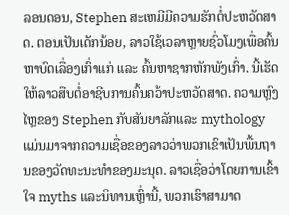ລອນດອນ, Stephen ສະເຫມີມີຄວາມຮັກຕໍ່ປະຫວັດສາດ. ຕອນເປັນເດັກນ້ອຍ, ລາວໃຊ້ເວລາຫຼາຍຊົ່ວໂມງເພື່ອຄົ້ນຫາບົດເລື່ອງເກົ່າແກ່ ແລະ ຄົ້ນຫາຊາກຫັກພັງເກົ່າ. ນີ້ເຮັດໃຫ້ລາວສືບຕໍ່ອາຊີບການຄົ້ນຄວ້າປະຫວັດສາດ. ຄວາມຫຼົງໄຫຼຂອງ Stephen ກັບສັນຍາລັກແລະ mythology ແມ່ນມາຈາກຄວາມເຊື່ອຂອງລາວວ່າພວກເຂົາເປັນພື້ນຖານຂອງວັດທະນະທໍາຂອງມະນຸດ. ລາວເຊື່ອວ່າໂດຍການເຂົ້າໃຈ myths ແລະນິທານເຫຼົ່ານີ້, ພວກເຮົາສາມາດ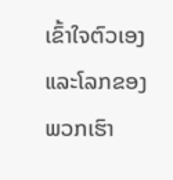ເຂົ້າໃຈຕົວເອງແລະໂລກຂອງພວກເຮົາ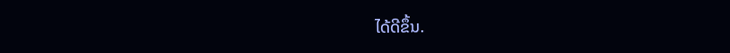ໄດ້ດີຂຶ້ນ.